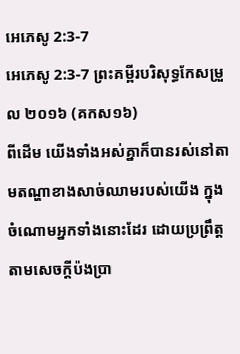អេភេសូ 2:3-7
អេភេសូ 2:3-7 ព្រះគម្ពីរបរិសុទ្ធកែសម្រួល ២០១៦ (គកស១៦)
ពីដើម យើងទាំងអស់គ្នាក៏បានរស់នៅតាមតណ្ហាខាងសាច់ឈាមរបស់យើង ក្នុងចំណោមអ្នកទាំងនោះដែរ ដោយប្រព្រឹត្តតាមសេចក្តីប៉ងប្រា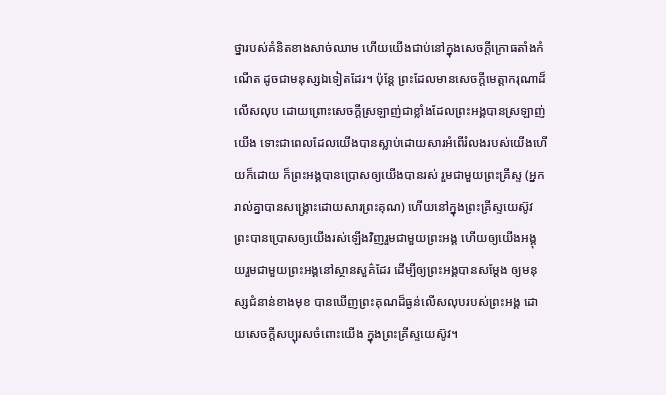ថ្នារបស់គំនិតខាងសាច់ឈាម ហើយយើងជាប់នៅក្នុងសេចក្ដីក្រោធតាំងកំណើត ដូចជាមនុស្សឯទៀតដែរ។ ប៉ុន្តែ ព្រះដែលមានសេចក្តីមេត្តាករុណាដ៏លើសលុប ដោយព្រោះសេចក្តីស្រឡាញ់ជាខ្លាំងដែលព្រះអង្គបានស្រឡាញ់យើង ទោះជាពេលដែលយើងបានស្លាប់ដោយសារអំពើរំលងរបស់យើងហើយក៏ដោយ ក៏ព្រះអង្គបានប្រោសឲ្យយើងបានរស់ រួមជាមួយព្រះគ្រីស្ទ (អ្នករាល់គ្នាបានសង្រ្គោះដោយសារព្រះគុណ) ហើយនៅក្នុងព្រះគ្រីស្ទយេស៊ូវ ព្រះបានប្រោសឲ្យយើងរស់ឡើងវិញរួមជាមួយព្រះអង្គ ហើយឲ្យយើងអង្គុយរួមជាមួយព្រះអង្គនៅស្ថានសួគ៌ដែរ ដើម្បីឲ្យព្រះអង្គបានសម្ដែង ឲ្យមនុស្សជំនាន់ខាងមុខ បានឃើញព្រះគុណដ៏ធ្ងន់លើសលុបរបស់ព្រះអង្គ ដោយសេចក្តីសប្បុរសចំពោះយើង ក្នុងព្រះគ្រីស្ទយេស៊ូវ។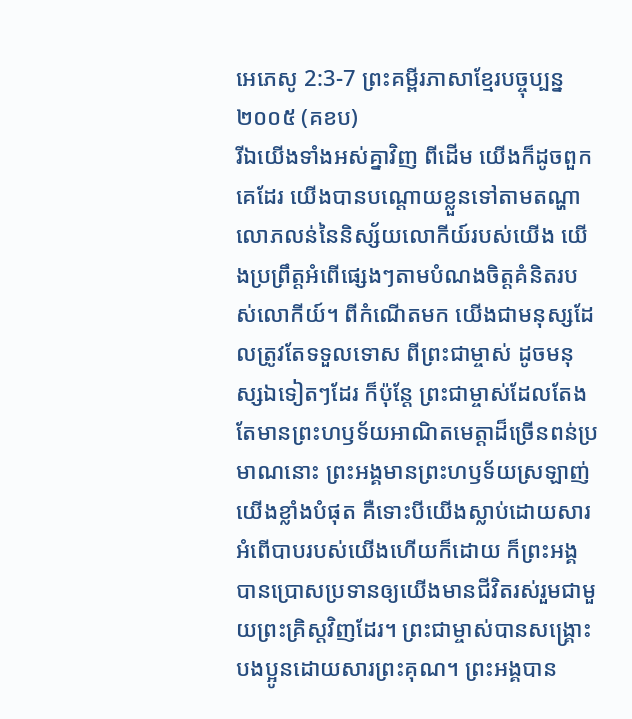អេភេសូ 2:3-7 ព្រះគម្ពីរភាសាខ្មែរបច្ចុប្បន្ន ២០០៥ (គខប)
រីឯយើងទាំងអស់គ្នាវិញ ពីដើម យើងក៏ដូចពួកគេដែរ យើងបានបណ្ដោយខ្លួនទៅតាមតណ្ហាលោភលន់នៃនិស្ស័យលោកីយ៍របស់យើង យើងប្រព្រឹត្តអំពើផ្សេងៗតាមបំណងចិត្តគំនិតរបស់លោកីយ៍។ ពីកំណើតមក យើងជាមនុស្សដែលត្រូវតែទទួលទោស ពីព្រះជាម្ចាស់ ដូចមនុស្សឯទៀតៗដែរ ក៏ប៉ុន្តែ ព្រះជាម្ចាស់ដែលតែងតែមានព្រះហឫទ័យអាណិតមេត្តាដ៏ច្រើនពន់ប្រមាណនោះ ព្រះអង្គមានព្រះហឫទ័យស្រឡាញ់យើងខ្លាំងបំផុត គឺទោះបីយើងស្លាប់ដោយសារអំពើបាបរបស់យើងហើយក៏ដោយ ក៏ព្រះអង្គបានប្រោសប្រទានឲ្យយើងមានជីវិតរស់រួមជាមួយព្រះគ្រិស្តវិញដែរ។ ព្រះជាម្ចាស់បានសង្គ្រោះបងប្អូនដោយសារព្រះគុណ។ ព្រះអង្គបាន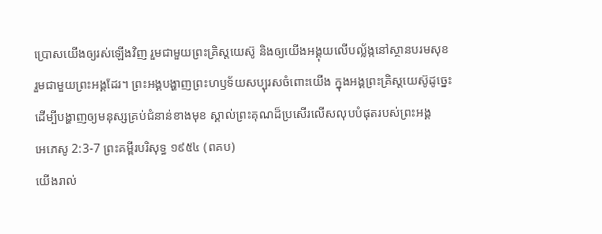ប្រោសយើងឲ្យរស់ឡើងវិញ រួមជាមួយព្រះគ្រិស្តយេស៊ូ និងឲ្យយើងអង្គុយលើបល្ល័ង្កនៅស្ថានបរមសុខ រួមជាមួយព្រះអង្គដែរ។ ព្រះអង្គបង្ហាញព្រះហឫទ័យសប្បុរសចំពោះយើង ក្នុងអង្គព្រះគ្រិស្តយេស៊ូដូច្នេះ ដើម្បីបង្ហាញឲ្យមនុស្សគ្រប់ជំនាន់ខាងមុខ ស្គាល់ព្រះគុណដ៏ប្រសើរលើសលុបបំផុតរបស់ព្រះអង្គ
អេភេសូ 2:3-7 ព្រះគម្ពីរបរិសុទ្ធ ១៩៥៤ (ពគប)
យើងរាល់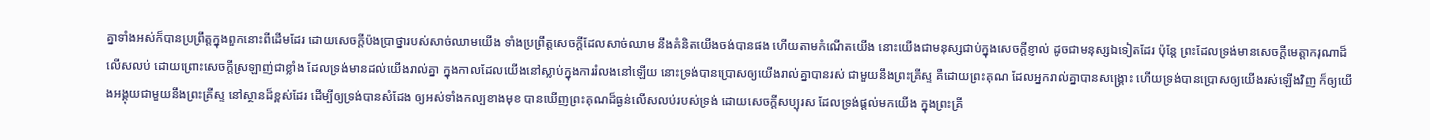គ្នាទាំងអស់ក៏បានប្រព្រឹត្តក្នុងពួកនោះពីដើមដែរ ដោយសេចក្ដីប៉ងប្រាថ្នារបស់សាច់ឈាមយើង ទាំងប្រព្រឹត្តសេចក្ដីដែលសាច់ឈាម នឹងគំនិតយើងចង់បានផង ហើយតាមកំណើតយើង នោះយើងជាមនុស្សជាប់ក្នុងសេចក្ដីខ្ញាល់ ដូចជាមនុស្សឯទៀតដែរ ប៉ុន្តែ ព្រះដែលទ្រង់មានសេចក្ដីមេត្តាករុណាដ៏លើសលប់ ដោយព្រោះសេចក្ដីស្រឡាញ់ជាខ្លាំង ដែលទ្រង់មានដល់យើងរាល់គ្នា ក្នុងកាលដែលយើងនៅស្លាប់ក្នុងការរំលងនៅឡើយ នោះទ្រង់បានប្រោសឲ្យយើងរាល់គ្នាបានរស់ ជាមួយនឹងព្រះគ្រីស្ទ គឺដោយព្រះគុណ ដែលអ្នករាល់គ្នាបានសង្គ្រោះ ហើយទ្រង់បានប្រោសឲ្យយើងរស់ឡើងវិញ ក៏ឲ្យយើងអង្គុយជាមួយនឹងព្រះគ្រីស្ទ នៅស្ថានដ៏ខ្ពស់ដែរ ដើម្បីឲ្យទ្រង់បានសំដែង ឲ្យអស់ទាំងកល្បខាងមុខ បានឃើញព្រះគុណដ៏ធ្ងន់លើសលប់របស់ទ្រង់ ដោយសេចក្ដីសប្បុរស ដែលទ្រង់ផ្តល់មកយើង ក្នុងព្រះគ្រី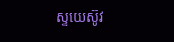ស្ទយេស៊ូវ